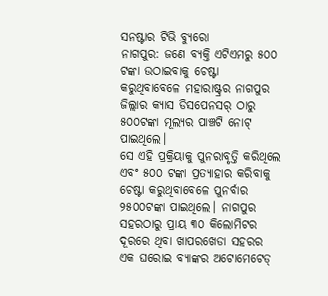ସନଷ୍ଟାର ଟିଭି ବ୍ୟୁରୋ
ନାଗପୁର: ଜଣେ ବ୍ୟକ୍ତି ଏଟିଏମରୁ ୫୦୦ ଟଙ୍କା ଉଠାଇବାକୁ ଚେଷ୍ଟା କରୁଥିବାବେଳେ ମହାରାଷ୍ଟ୍ରର ନାଗପୁର ଜିଲ୍ଲାର କ୍ୟାସ ଡିସପେନସର୍ ଠାରୁ ୫୦୦ଟଙ୍କା ମୂଲ୍ୟର ପାଞ୍ଚଟି ନୋଟ୍ ପାଇଥିଲେ।
ସେ ଏହି ପ୍ରକ୍ରିୟାକୁ ପୁନରାବୃତ୍ତି କରିଥିଲେ ଏବଂ ୫୦୦ ଟଙ୍କା ପ୍ରତ୍ୟାହାର କରିବାକୁ ଚେଷ୍ଟା କରୁଥିବାବେଳେ ପୁନର୍ବାର ୨୫୦୦ଟଙ୍କା ପାଇଥିଲେ। ନାଗପୁର ସହରଠାରୁ ପ୍ରାୟ ୩୦ କିଲୋମିଟର ଦୂରରେ ଥିବା ଖାପରଖେଡା ସହରର ଏକ ଘରୋଇ ବ୍ୟାଙ୍କର ଅଟୋମେଟେଡ୍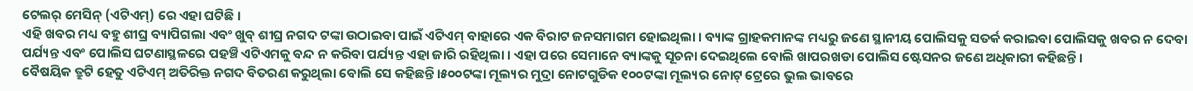ଟେଲର୍ ମେସିନ୍ (ଏଟିଏମ୍) ରେ ଏହା ଘଟିଛି।
ଏହି ଖବର ମଧ୍ୟ ବହୁ ଶୀଘ୍ର ବ୍ୟାପିଗଲା ଏବଂ ଖୁବ୍ ଶୀଘ୍ର ନଗଦ ଟଙ୍କା ଉଠାଇବା ପାଇଁ ଏଟିଏମ୍ ବାହାରେ ଏକ ବିରାଟ ଜନସମାଗମ ହୋଇଥିଲା। ବ୍ୟାଙ୍କ ଗ୍ରାହକମାନଙ୍କ ମଧ୍ୟରୁ ଜଣେ ସ୍ଥାନୀୟ ପୋଲିସକୁ ସତର୍କ କରାଇବା ପୋଲିସକୁ ଖବର ନ ଦେବା ପର୍ଯ୍ୟନ୍ତ ଏବଂ ପୋଲିସ ଘଟଣାସ୍ଥଳରେ ପହଞ୍ଚି ଏଟିଏମକୁ ବନ୍ଦ ନ କରିବା ପର୍ଯ୍ୟନ୍ତ ଏହା ଜାରି ରହିଥିଲା। ଏହା ପରେ ସେମାନେ ବ୍ୟାଙ୍କକୁ ସୂଚନା ଦେଇଥିଲେ ବୋଲି ଖାପରଖଡା ପୋଲିସ ଷ୍ଟେସନର ଜଣେ ଅଧିକାରୀ କହିଛନ୍ତି।
ବୈଷୟିକ ତ୍ରୁଟି ହେତୁ ଏଟିଏମ୍ ଅତିରିକ୍ତ ନଗଦ ବିତରଣ କରୁଥିଲା ବୋଲି ସେ କହିଛନ୍ତି।୫୦୦ଟଙ୍କା ମୂଲ୍ୟର ମୁଦ୍ରା ନୋଟଗୁଡିକ ୧୦୦ଟଙ୍କା ମୂଲ୍ୟର ନୋଟ୍ ଟ୍ରେରେ ଭୁଲ ଭାବରେ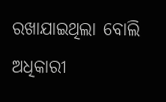ରଖାଯାଇଥିଲା ବୋଲି ଅଧିକାରୀ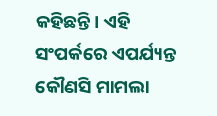କହିଛନ୍ତି। ଏହି ସଂପର୍କରେ ଏପର୍ଯ୍ୟନ୍ତ କୌଣସି ମାମଲା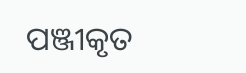ପଞ୍ଜୀକୃତ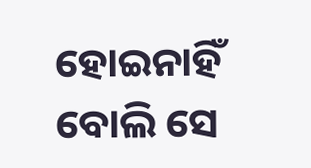ହୋଇନାହିଁ ବୋଲି ସେ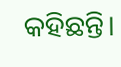କହିଛନ୍ତି।